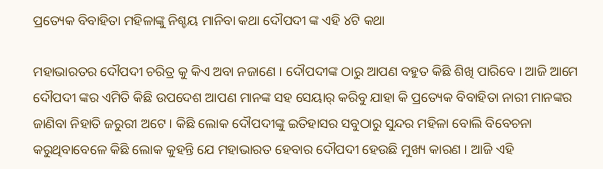ପ୍ରତ୍ୟେକ ବିବାହିତା ମହିଳାଙ୍କୁ ନିଶ୍ଚୟ ମାନିବା କଥା ଦୌପଦୀ ଙ୍କ ଏହି ୪ଟି କଥା

ମହାଭାରତର ଦୌପଦୀ ଚରିତ୍ର କୁ କିଏ ଅବା ନଜାଣେ । ଦୌପଦୀଙ୍କ ଠାରୁ ଆପଣ ବହୁତ କିଛି ଶିଖି ପାରିବେ । ଆଜି ଆମେ ଦୌପଦୀ ଙ୍କର ଏମିତି କିଛି ଉପଦେଶ ଆପଣ ମାନଙ୍କ ସହ ସେୟାର୍ କରିବୁ ଯାହା କି ପ୍ରତ୍ୟେକ ବିବାହିତା ନାରୀ ମାନଙ୍କର ଜାଣିବା ନିହାତି ଜରୁରୀ ଅଟେ । କିଛି ଲୋକ ଦୌପଦୀଙ୍କୁ ଇତିହାସର ସବୁଠାରୁ ସୁନ୍ଦର ମହିଳା ବୋଲି ବିବେଚନା କରୁଥିବାବେଳେ କିଛି ଲୋକ କୁହନ୍ତି ଯେ ମହାଭାରତ ହେବାର ଦୌପଦୀ ହେଉଛି ମୁଖ୍ୟ କାରଣ । ଆଜି ଏହି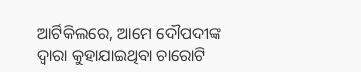ଆର୍ଟିକିଲରେ, ଆମେ ଦୌପଦୀଙ୍କ ଦ୍ୱାରା କୁହାଯାଇଥିବା ଚାରୋଟି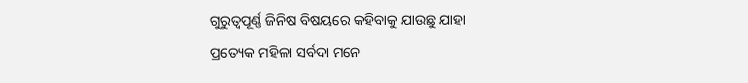ଗୁରୁତ୍ୱପୂର୍ଣ୍ଣ ଜିନିଷ ବିଷୟରେ କହିବାକୁ ଯାଉଛୁ ଯାହା ପ୍ରତ୍ୟେକ ମହିଳା ସର୍ବଦା ମନେ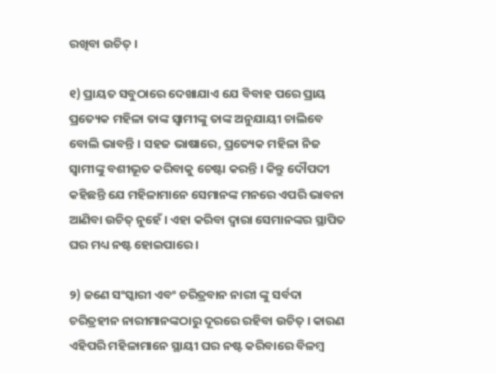ରଖିବା ଉଚିତ୍ ।

୧) ପ୍ରାୟତ ସବୁଠାରେ ଦେଖାଯାଏ ଯେ ବିବାହ ପରେ ପ୍ରାୟ ପ୍ରତ୍ୟେକ ମହିଳା ତାଙ୍କ ସ୍ୱାମୀଙ୍କୁ ତାଙ୍କ ଅନୁଯାୟୀ ଚାଲିବେ ବୋଲି ଭାବନ୍ତି । ସହଜ ଭାଷାରେ, ପ୍ରତ୍ୟେକ ମହିଳା ନିଜ ସ୍ୱାମୀଙ୍କୁ ବଶୀଭୂତ କରିବାକୁ ଚେଷ୍ଟା କରନ୍ତି । କିନ୍ତୁ ଦୌପଦୀ କହିଛନ୍ତି ଯେ ମହିଳାମାନେ ସେମାନଙ୍କ ମନରେ ଏପରି ଭାବନା ଆଣିବା ଉଚିତ୍ ନୁହେଁ । ଏହା କରିବା ଦ୍ୱାରା ସେମାନଙ୍କର ସ୍ଥାପିତ ଘର ମଧ୍ୟ ନଷ୍ଟ ହୋଇପାରେ ।

୨) ଜଣେ ସଂସ୍କାରୀ ଏବଂ ଚରିତ୍ରବାନ ନାରୀ ଙ୍କୁ ସର୍ବଦା ଚରିତ୍ରହୀନ ନାରୀମାନଙ୍କଠାରୁ ଦୂରରେ ରହିବା ଉଚିତ୍ । କାରଣ ଏହିପରି ମହିଳାମାନେ ସ୍ଥାୟୀ ଘର ନଷ୍ଟ କରିବାରେ ବିଳମ୍ବ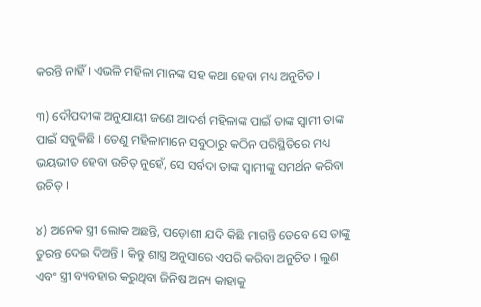କରନ୍ତି ନାହିଁ । ଏଭଳି ମହିଳା ମାନଙ୍କ ସହ କଥା ହେବା ମଧ୍ୟ ଅନୁଚିତ ।

୩) ଦୌପଦୀଙ୍କ ଅନୁଯାୟୀ ଜଣେ ଆଦର୍ଶ ମହିଳାଙ୍କ ପାଇଁ ତାଙ୍କ ସ୍ୱାମୀ ତାଙ୍କ ପାଇଁ ସବୁକିଛି । ତେଣୁ ମହିଳାମାନେ ସବୁଠାରୁ କଠିନ ପରିସ୍ଥିତିରେ ମଧ୍ୟ ଭୟଭୀତ ହେବା ଉଚିତ୍ ନୁହେଁ, ସେ ସର୍ବଦା ତାଙ୍କ ସ୍ୱାମୀଙ୍କୁ ସମର୍ଥନ କରିବା ଉଚିତ୍ ।

୪) ଅନେକ ସ୍ତ୍ରୀ ଲୋକ ଅଛନ୍ତି, ପଡ଼ୋଶୀ ଯଦି କିଛି ମାଗନ୍ତି ତେବେ ସେ ତାଙ୍କୁ ତୁରନ୍ତ ଦେଇ ଦିଅନ୍ତି । କିନ୍ତୁ ଶାସ୍ତ୍ର ଅନୁସାରେ ଏପରି କରିବା ଅନୁଚିତ । ଲୁଣ ଏବଂ ସ୍ତ୍ରୀ ବ୍ୟବହାର କରୁଥିବା ଜିନିଷ ଅନ୍ୟ କାହାକୁ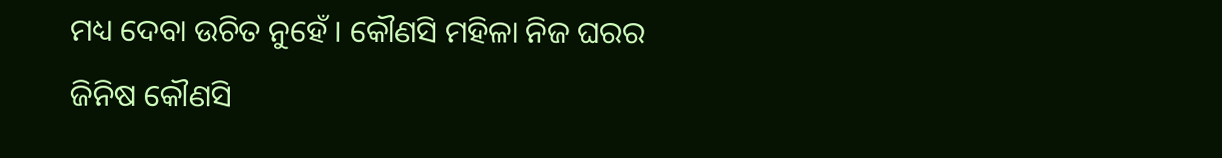ମଧ୍ୟ ଦେବା ଉଚିତ ନୁହେଁ । କୌଣସି ମହିଳା ନିଜ ଘରର ଜିନିଷ କୌଣସି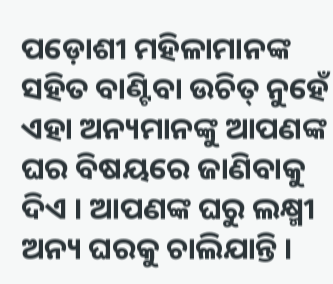ପଡ଼ୋଶୀ ମହିଳାମାନଙ୍କ ସହିତ ବାଣ୍ଟିବା ଉଚିତ୍ ନୁହେଁ ଏହା ଅନ୍ୟମାନଙ୍କୁ ଆପଣଙ୍କ ଘର ବିଷୟରେ ଜାଣିବାକୁ ଦିଏ । ଆପଣଙ୍କ ଘରୁ ଲକ୍ଷ୍ମୀ ଅନ୍ୟ ଘରକୁ ଚାଲିଯାନ୍ତି ।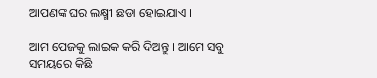ଆପଣଙ୍କ ଘର ଲକ୍ଷ୍ମୀ ଛଡା ହୋଇଯାଏ ।

ଆମ ପେଜକୁ ଲାଇକ କରି ଦିଅନ୍ତୁ । ଆମେ ସବୁ ସମୟରେ କିଛି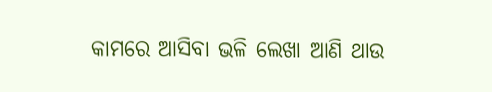କାମରେ ଆସିବା ଭଳି ଲେଖା ଆଣି ଥାଉ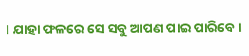। ଯାହା ଫଳରେ ସେ ସବୁ ଆପଣ ପାଇ ପାରିବେ ।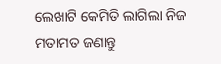ଲେଖାଟି କେମିତି ଲାଗିଲା ନିଜ ମତାମତ ଜଣାନ୍ତୁ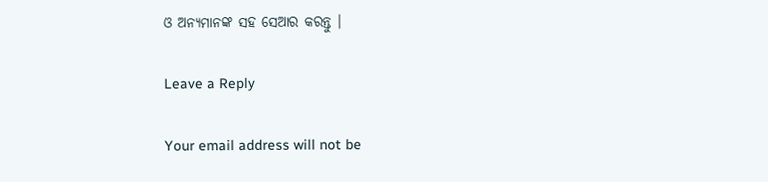ଓ ଅନ୍ୟମାନଙ୍କ ସହ ସେଆର କରନ୍ତୁ ।

Leave a Reply

Your email address will not be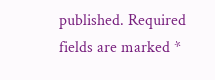published. Required fields are marked *